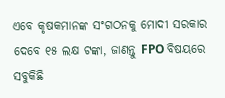ଏବେ କୃଷକମାନଙ୍କ ସଂଗଠନକୁ ମୋଦୀ ସରକାର ଦେବେ ୧୫ ଲକ୍ଷ ଟଙ୍କା, ଜାଣନ୍ତୁ FPO ବିଷୟରେ ସବୁକିଛି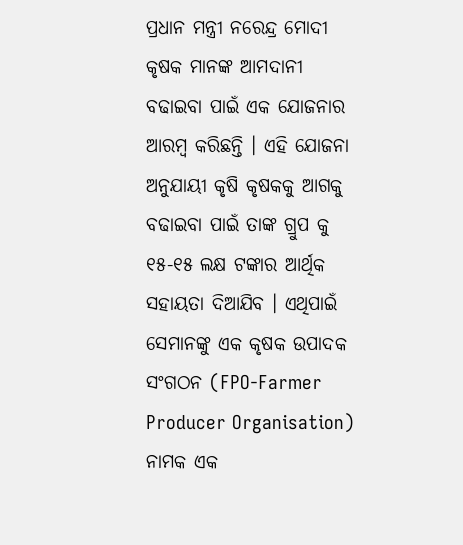ପ୍ରଧାନ ମନ୍ତ୍ରୀ ନରେନ୍ଦ୍ର ମୋଦୀ କୃଷକ ମାନଙ୍କ ଆମଦାନୀ ବଢାଇବା ପାଇଁ ଏକ ଯୋଜନାର ଆରମ୍ବ କରିଛନ୍ତି । ଏହି ଯୋଜନା ଅନୁଯାୟୀ କୃଷି କୃଷକକୁ ଆଗକୁ ବଢାଇବା ପାଇଁ ତାଙ୍କ ଗ୍ରୁପ କୁ ୧୫-୧୫ ଲକ୍ଷ ଟଙ୍କାର ଆର୍ଥିକ ସହାୟତା ଦିଆଯିବ । ଏଥିପାଇଁ ସେମାନଙ୍କୁ ଏକ କୃଷକ ଉପାଦକ ସଂଗଠନ (FPO-Farmer Producer Organisation) ନାମକ ଏକ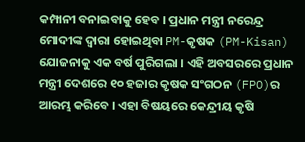କମ୍ପାନୀ ବନାଇବାକୁ ହେବ । ପ୍ରଧାନ ମନ୍ତ୍ରୀ ନରେନ୍ଦ୍ର ମୋଦୀଙ୍କ ଦ୍ଵାରା ହୋଇଥିବା PM-କୃଷକ (PM-Kisan) ଯୋଜନାକୁ ଏକ ବର୍ଷ ପୁରିଗଲା । ଏହି ଅବସରରେ ପ୍ରଧାନ ମନ୍ତ୍ରୀ ଦେଶରେ ୧୦ ହଜାର କୃଷକ ସଂଗଠନ (FPO)ର ଆରମ୍ଭ କରିବେ । ଏହା ବିଷୟରେ କେନ୍ଦ୍ରୀୟ କୃଷି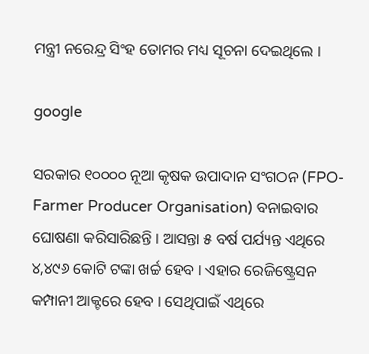ମନ୍ତ୍ରୀ ନରେନ୍ଦ୍ର ସିଂହ ତୋମର ମଧ୍ୟ ସୂଚନା ଦେଇଥିଲେ ।

google

ସରକାର ୧୦୦୦୦ ନୂଆ କୃଷକ ଉପାଦାନ ସଂଗଠନ (FPO-Farmer Producer Organisation) ବନାଇବାର ଘୋଷଣା କରିସାରିଛନ୍ତି । ଆସନ୍ତା ୫ ବର୍ଷ ପର୍ଯ୍ୟନ୍ତ ଏଥିରେ ୪,୪୯୬ କୋଟି ଟଙ୍କା ଖର୍ଚ୍ଚ ହେବ । ଏହାର ରେଜିଷ୍ଟ୍ରେସନ କମ୍ପାନୀ ଆକ୍ଟରେ ହେବ । ସେଥିପାଇଁ ଏଥିରେ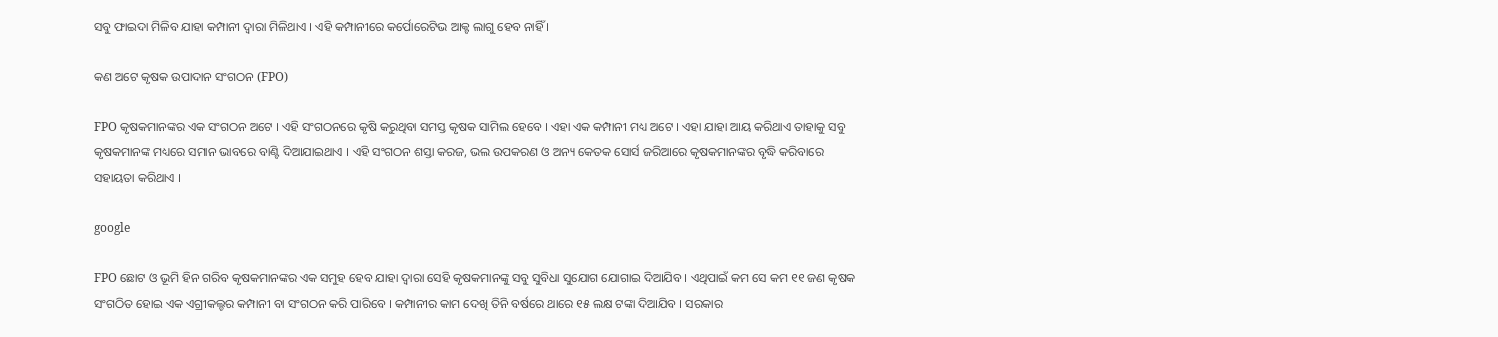ସବୁ ଫାଇଦା ମିଳିବ ଯାହା କମ୍ପାନୀ ଦ୍ଵାରା ମିଳିଥାଏ । ଏହି କମ୍ପାନୀରେ କର୍ପୋରେଟିଭ ଆକ୍ଟ ଲାଗୁ ହେବ ନାହିଁ ।

କଣ ଅଟେ କୃଷକ ଉପାଦାନ ସଂଗଠନ (FPO)

FPO କୃଷକମାନଙ୍କର ଏକ ସଂଗଠନ ଅଟେ । ଏହି ସଂଗଠନରେ କୃଷି କରୁଥିବା ସମସ୍ତ କୃଷକ ସାମିଲ ହେବେ । ଏହା ଏକ କମ୍ପାନୀ ମଧ୍ୟ ଅଟେ । ଏହା ଯାହା ଆୟ କରିଥାଏ ତାହାକୁ ସବୁ କୃଷକମାନଙ୍କ ମଧ୍ୟରେ ସମାନ ଭାବରେ ବାଣ୍ଟି ଦିଆଯାଇଥାଏ । ଏହି ସଂଗଠନ ଶସ୍ତା କରଜ, ଭଲ ଉପକରଣ ଓ ଅନ୍ୟ କେତକ ସୋର୍ସ ଜରିଆରେ କୃଷକମାନଙ୍କର ବୃଦ୍ଧି କରିବାରେ ସହାୟତା କରିଥାଏ ।

google

FPO ଛୋଟ ଓ ଭୂମି ହିନ ଗରିବ କୃଷକମାନଙ୍କର ଏକ ସମୁହ ହେବ ଯାହା ଦ୍ଵାରା ସେହି କୃଷକମାନଙ୍କୁ ସବୁ ସୁବିଧା ସୁଯୋଗ ଯୋଗାଇ ଦିଆଯିବ । ଏଥିପାଇଁ କମ ସେ କମ ୧୧ ଜଣ କୃଷକ ସଂଗଠିତ ହୋଇ ଏକ ଏଗ୍ରୀକଲ୍ଚର କମ୍ପାନୀ ବା ସଂଗଠନ କରି ପାରିବେ । କମ୍ପାନୀର କାମ ଦେଖି ତିନି ବର୍ଷରେ ଥାରେ ୧୫ ଲକ୍ଷ ଟଙ୍କା ଦିଆଯିବ । ସରକାର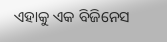ଏହାକୁ ଏକ ବିଜିନେସ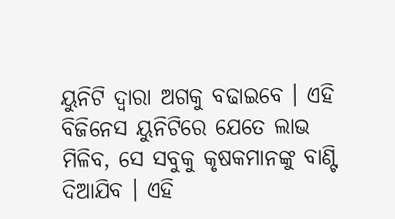ୟୁନିଟି ଦ୍ଵାରା ଅଗକୁ ବଢାଇବେ । ଏହି ବିଜିନେସ ୟୁନିଟିରେ ଯେତେ ଲାଭ ମିଳିବ, ସେ ସବୁକୁ କୃଷକମାନଙ୍କୁ ବାଣ୍ଟି ଦିଆଯିବ । ଏହି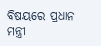ବିଷୟରେ ପ୍ରଧାନ ମନ୍ତ୍ରୀ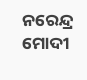ନରେନ୍ଦ୍ର ମୋଦୀ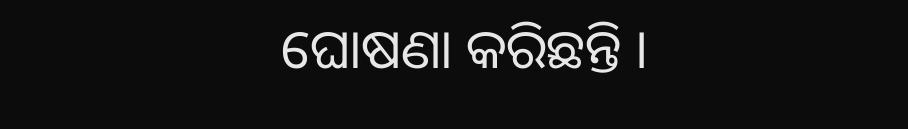ଘୋଷଣା କରିଛନ୍ତି ।